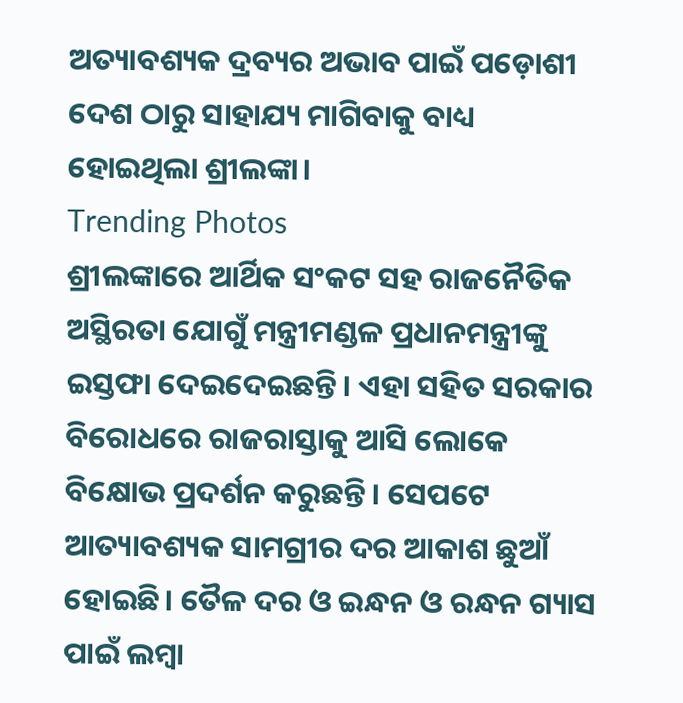ଅତ୍ୟାବଶ୍ୟକ ଦ୍ରବ୍ୟର ଅଭାବ ପାଇଁ ପଡ଼ୋଶୀ ଦେଶ ଠାରୁ ସାହାଯ୍ୟ ମାଗିବାକୁ ବାଧ୍ୟ ହୋଇଥିଲା ଶ୍ରୀଲଙ୍କା।
Trending Photos
ଶ୍ରୀଲଙ୍କାରେ ଆର୍ଥିକ ସଂକଟ ସହ ରାଜନୈତିକ ଅସ୍ଥିରତା ଯୋଗୁଁ ମନ୍ତ୍ରୀମଣ୍ଡଳ ପ୍ରଧାନମନ୍ତ୍ରୀଙ୍କୁ ଇସ୍ତଫା ଦେଇଦେଇଛନ୍ତି। ଏହା ସହିତ ସରକାର ବିରୋଧରେ ରାଜରାସ୍ତାକୁ ଆସି ଲୋକେ ବିକ୍ଷୋଭ ପ୍ରଦର୍ଶନ କରୁଛନ୍ତି। ସେପଟେ ଆତ୍ୟାବଶ୍ୟକ ସାମଗ୍ରୀର ଦର ଆକାଶ ଛୁଆଁ ହୋଇଛି। ତୈଳ ଦର ଓ ଇନ୍ଧନ ଓ ରନ୍ଧନ ଗ୍ୟାସ ପାଇଁ ଲମ୍ୱା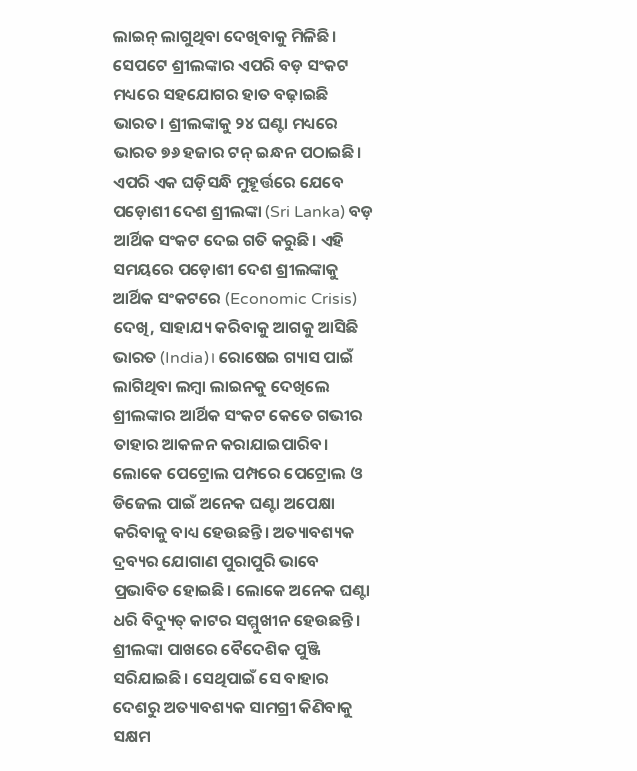ଲାଇନ୍ ଲାଗୁଥିବା ଦେଖିବାକୁ ମିଳିଛି। ସେପଟେ ଶ୍ରୀଲଙ୍କାର ଏପରି ବଡ଼ ସଂକଟ ମଧ୍ୟରେ ସହଯୋଗର ହାତ ବଢ଼ାଇଛି ଭାରତ। ଶ୍ରୀଲଙ୍କାକୁ ୨୪ ଘଣ୍ଟା ମଧ୍ୟରେ ଭାରତ ୭୬ ହଜାର ଟନ୍ ଇନ୍ଧନ ପଠାଇଛି।
ଏପରି ଏକ ଘଡ଼ିସନ୍ଧି ମୁହୂର୍ତ୍ତରେ ଯେବେ ପଡ଼ୋଶୀ ଦେଶ ଶ୍ରୀଲଙ୍କା (Sri Lanka) ବଡ଼ ଆର୍ଥିକ ସଂକଟ ଦେଇ ଗତି କରୁଛି। ଏହି ସମୟରେ ପଡ଼ୋଶୀ ଦେଶ ଶ୍ରୀଲଙ୍କାକୁ ଆର୍ଥିକ ସଂକଟରେ (Economic Crisis) ଦେଖି, ସାହାଯ୍ୟ କରିବାକୁ ଆଗକୁ ଆସିଛି ଭାରତ (India)। ରୋଷେଇ ଗ୍ୟାସ ପାଇଁ ଲାଗିଥିବା ଲମ୍ୱା ଲାଇନକୁ ଦେଖିଲେ ଶ୍ରୀଲଙ୍କାର ଆର୍ଥିକ ସଂକଟ କେତେ ଗଭୀର ତାହାର ଆକଳନ କରାଯାଇପାରିବ। ଲୋକେ ପେଟ୍ରୋଲ ପମ୍ପରେ ପେଟ୍ରୋଲ ଓ ଡିଜେଲ ପାଇଁ ଅନେକ ଘଣ୍ଟା ଅପେକ୍ଷା କରିବାକୁ ବାଧ୍ୟ ହେଉଛନ୍ତି। ଅତ୍ୟାବଶ୍ୟକ ଦ୍ରବ୍ୟର ଯୋଗାଣ ପୁରାପୁରି ଭାବେ ପ୍ରଭାବିତ ହୋଇଛି। ଲୋକେ ଅନେକ ଘଣ୍ଟା ଧରି ବିଦ୍ୟୁତ୍ କାଟର ସମ୍ମୁଖୀନ ହେଉଛନ୍ତି।
ଶ୍ରୀଲଙ୍କା ପାଖରେ ବୈଦେଶିକ ପୁଞ୍ଜି ସରିଯାଇଛି। ସେଥିପାଇଁ ସେ ବାହାର ଦେଶରୁ ଅତ୍ୟାବଶ୍ୟକ ସାମଗ୍ରୀ କିଣିବାକୁ ସକ୍ଷମ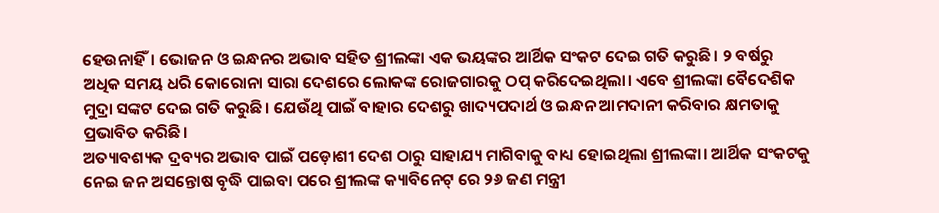ହେଉନାହିଁ। ଭୋଜନ ଓ ଇନ୍ଧନର ଅଭାବ ସହିତ ଶ୍ରୀଲଙ୍କା ଏକ ଭୟଙ୍କର ଆର୍ଥିକ ସଂକଟ ଦେଇ ଗତି କରୁଛି। ୨ ବର୍ଷରୁ ଅଧିକ ସମୟ ଧରି କୋରୋନା ସାରା ଦେଶରେ ଲୋକଙ୍କ ରୋଜଗାରକୁ ଠପ୍ କରିଦେଇଥିଲା। ଏବେ ଶ୍ରୀଲଙ୍କା ବୈଦେଶିକ ମୁଦ୍ରା ସଙ୍କଟ ଦେଇ ଗତି କରୁଛି। ଯେଉଁଥି ପାଇଁ ବାହାର ଦେଶରୁ ଖାଦ୍ୟପଦାର୍ଥ ଓ ଇନ୍ଧନ ଆମଦାନୀ କରିବାର କ୍ଷମତାକୁ ପ୍ରଭାବିତ କରିଛି।
ଅତ୍ୟାବଶ୍ୟକ ଦ୍ରବ୍ୟର ଅଭାବ ପାଇଁ ପଡ଼ୋଶୀ ଦେଶ ଠାରୁ ସାହାଯ୍ୟ ମାଗିବାକୁ ବାଧ୍ୟ ହୋଇଥିଲା ଶ୍ରୀଲଙ୍କା। ଆର୍ଥିକ ସଂକଟକୁ ନେଇ ଜନ ଅସନ୍ତୋଷ ବୃଦ୍ଧି ପାଇବା ପରେ ଶ୍ରୀଲଙ୍କ କ୍ୟାବିନେଟ୍ ରେ ୨୬ ଜଣ ମନ୍ତ୍ରୀ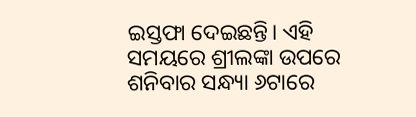ଇସ୍ତଫା ଦେଇଛନ୍ତି। ଏହି ସମୟରେ ଶ୍ରୀଲଙ୍କା ଉପରେ ଶନିବାର ସନ୍ଧ୍ୟା ୬ଟାରେ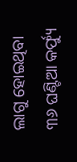ଲାଗୁ ହୋଇଥିବା ୩୬ ଘଣ୍ଟିଆ କର୍ଫ୍ୟୁ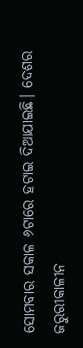ସୋମବାର ସକାଳ ୬ଟାରେ ହଟାଇ ଦିଆଯାଇଛି। ଦେଶର ଜରୁରୀକାଳୀନ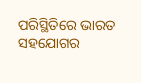ପରିସ୍ଥିତିରେ ଭାରତ ସହଯୋଗର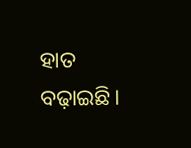ହାତ ବଢ଼ାଇଛି।